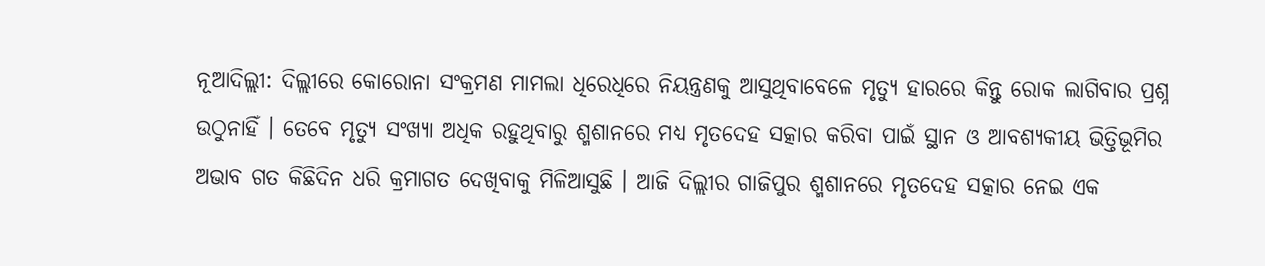ନୂଆଦିଲ୍ଲୀ: ଦିଲ୍ଲୀରେ କୋରୋନା ସଂକ୍ରମଣ ମାମଲା ଧିରେଧିରେ ନିୟନ୍ତ୍ରଣକୁ ଆସୁଥିବାବେଳେ ମୃତ୍ୟୁ ହାରରେ କିନ୍ତୁ ରୋକ ଲାଗିବାର ପ୍ରଶ୍ନ ଉଠୁନାହିଁ । ତେବେ ମୃତ୍ୟୁ ସଂଖ୍ୟା ଅଧିକ ରହୁଥିବାରୁ ଶ୍ମଶାନରେ ମଧ୍ୟ ମୃତଦେହ ସତ୍କାର କରିବା ପାଇଁ ସ୍ଥାନ ଓ ଆବଶ୍ୟକୀୟ ଭିତ୍ତିଭୂମିର ଅଭାବ ଗତ କିଛିଦିନ ଧରି କ୍ରମାଗତ ଦେଖିବାକୁ ମିଳିଆସୁଛି । ଆଜି ଦିଲ୍ଲୀର ଗାଜିପୁର ଶ୍ମଶାନରେ ମୃତଦେହ ସତ୍କାର ନେଇ ଏକ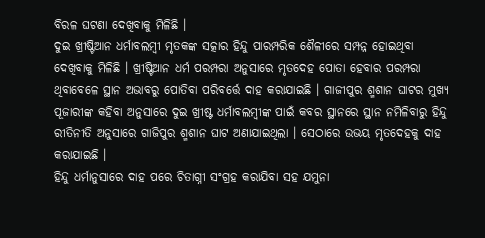ବିରଳ ଘଟଣା ଦେଖିବାକୁ ମିଳିଛି ।
ଦୁଇ ଖ୍ରୀଷ୍ଟିଆନ ଧର୍ମାବଲମ୍ବୀ ମୃତକଙ୍କ ସତ୍କାର ହିନ୍ଦୁ ପାରମ୍ପରିକ ଶୈଳୀରେ ସମ୍ପନ୍ନ ହୋଇଥିବା ଦେଖିବାକୁ ମିଳିଛି । ଖ୍ରୀଷ୍ଟିଆନ ଧର୍ମ ପରମ୍ପରା ଅନୁସାରେ ମୃତଦେହ ପୋତା ହେବାର ପରମ୍ପରା ଥିବାବେଳେ ସ୍ଥାନ ଅଭାବରୁ ପୋତିବା ପରିବର୍ତ୍ତେ ଦାହ କରାଯାଇଛି । ଗାଜୀପୁର ଶ୍ମଶାନ ଘାଟର ମୁଖ୍ୟ ପୂଜାରୀଙ୍କ କହିବା ଅନୁସାରେ ଦୁଇ ଖ୍ରୀଷ୍ଟ ଧର୍ମାବଲମ୍ବୀଙ୍କ ପାଇଁ କବର ସ୍ଥାନରେ ସ୍ଥାନ ନମିଳିବାରୁ ହିନ୍ଦୁ ରୀତିନୀତି ଅନୁସାରେ ଗାଜିପୁର ଶ୍ମଶାନ ଘାଟ ଅଣାଯାଇଥିଲା । ସେଠାରେ ଉଭୟ ମୃତଦେହକୁ ଦାହ କରାଯାଇଛି ।
ହିନ୍ଦୁ ଧର୍ମାନୁସାରେ ଦାହ ପରେ ଚିତାଗ୍ନୀ ସଂଗ୍ରହ କରାଯିବା ସହ ଯମୁନା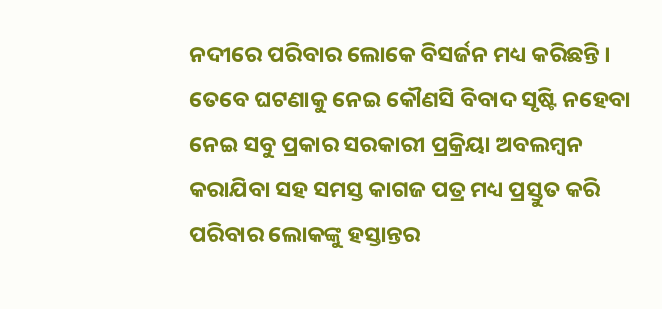ନଦୀରେ ପରିବାର ଲୋକେ ବିସର୍ଜନ ମଧ୍ୟ କରିଛନ୍ତି । ତେବେ ଘଟଣାକୁ ନେଇ କୌଣସି ବିବାଦ ସୃଷ୍ଟି ନହେବା ନେଇ ସବୁ ପ୍ରକାର ସରକାରୀ ପ୍ରକ୍ରିୟା ଅବଲମ୍ବନ କରାଯିବା ସହ ସମସ୍ତ କାଗଜ ପତ୍ର ମଧ୍ୟ ପ୍ରସ୍ତୁତ କରି ପରିବାର ଲୋକଙ୍କୁ ହସ୍ତାନ୍ତର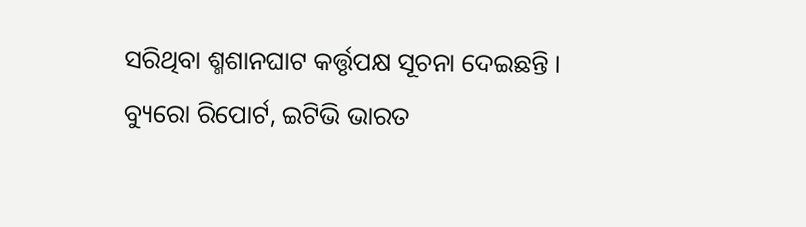ସରିଥିବା ଶ୍ମଶାନଘାଟ କର୍ତ୍ତୃପକ୍ଷ ସୂଚନା ଦେଇଛନ୍ତି ।
ବ୍ୟୁରୋ ରିପୋର୍ଟ, ଇଟିଭି ଭାରତ